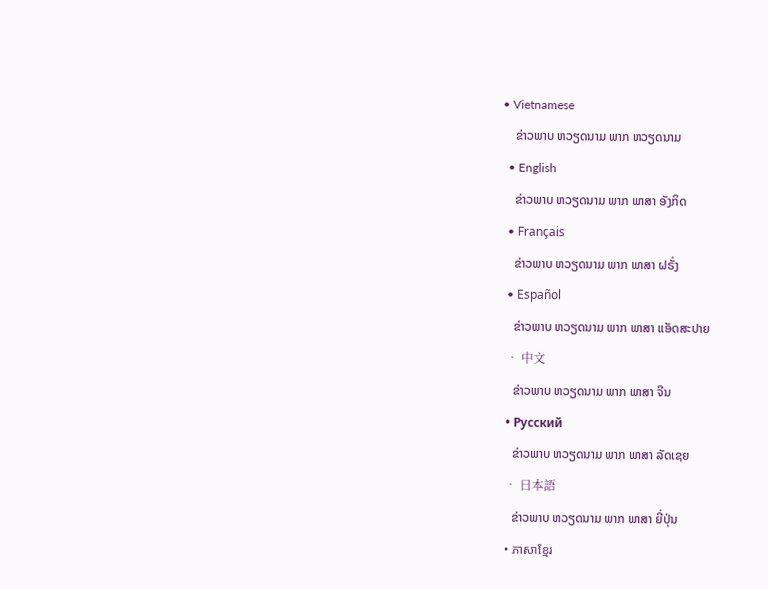• Vietnamese
    ຂ່າວພາບ ຫວຽດນາມ ພາກ ຫວຽດນາມ
  • English
    ຂ່າວພາບ ຫວຽດນາມ ພາກ ພາສາ ອັງກິດ
  • Français
    ຂ່າວພາບ ຫວຽດນາມ ພາກ ພາສາ ຝຣັ່ງ
  • Español
    ຂ່າວພາບ ຫວຽດນາມ ພາກ ພາສາ ແອັດສະປາຍ
  • 中文
    ຂ່າວພາບ ຫວຽດນາມ ພາກ ພາສາ ຈີນ
  • Русский
    ຂ່າວພາບ ຫວຽດນາມ ພາກ ພາສາ ລັດເຊຍ
  • 日本語
    ຂ່າວພາບ ຫວຽດນາມ ພາກ ພາສາ ຍີ່ປຸ່ນ
  • ភាសាខ្មែរ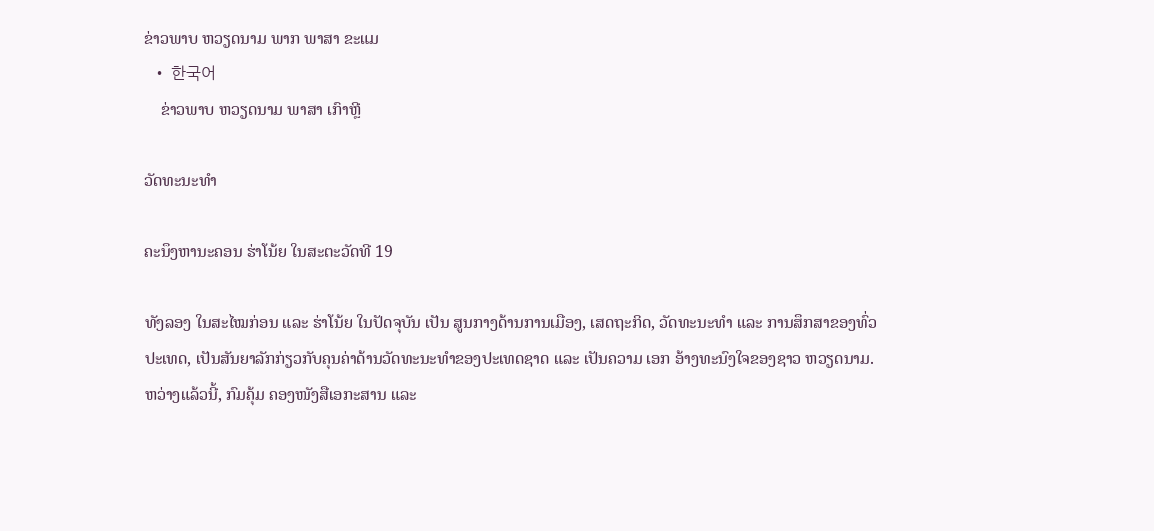ຂ່າວພາບ ຫວຽດນາມ ພາກ ພາສາ ຂະແມ
  • 한국어
    ຂ່າວພາບ ຫວຽດນາມ ພາສາ ເກົາຫຼີ

ວັດທະນະທຳ

ຄະນຶງຫານະຄອນ ຮ່າໂນ້ຍ ໃນສະຕະວັດທີ 19

ທັງລອງ ໃນສະໄໝກ່ອນ ແລະ ຮ່າໂນ້ຍ ໃນປັດຈຸບັນ ເປັນ ສູນກາງດ້ານການເມືອງ, ເສດຖະກິດ, ວັດທະນະທຳ ແລະ ການສຶກສາຂອງທົ່ວປະເທດ, ເປັນສັນຍາລັກກ່ຽວກັບຄຸນຄ່າດ້ານວັດທະນະທຳຂອງປະເທດຊາດ ແລະ ເປັນຄວາມ ເອກ ອ້າງທະນົງໃຈຂອງຊາວ ຫວຽດນາມ. ຫວ່າງແລ້ວນີ້, ກົມຄຸ້ມ ຄອງໜັງສືເອກະສານ ແລະ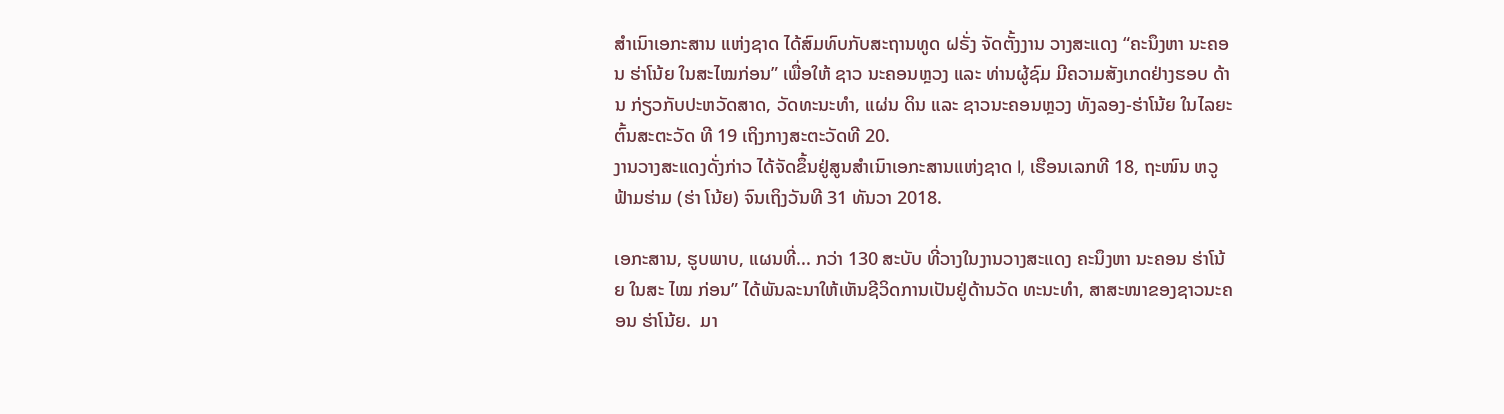ສຳເນົາເອກະສານ ແຫ່ງຊາດ ໄດ້ສົມທົບກັບສະຖານທູດ ຝຣັ່ງ ຈັດຕັ້ງງານ ວາງສະແດງ “ຄະນຶງຫາ ນະຄອນ ຮ່າໂນ້ຍ ໃນສະໄໝກ່ອນ” ເພື່ອໃຫ້ ຊາວ ນະຄອນຫຼວງ ແລະ ທ່ານຜູ້ຊົມ ມີຄວາມສັງເກດຢ່າງຮອບ ດ້ານ ກ່ຽວກັບປະຫວັດສາດ, ວັດທະນະທຳ, ແຜ່ນ ດິນ ແລະ ຊາວນະຄອນຫຼວງ ທັງລອງ-ຮ່າໂນ້ຍ ໃນໄລຍະຕົ້ນສະຕະວັດ ທີ 19 ເຖິງກາງສະຕະວັດທີ 20.
ງານວາງສະແດງດັ່ງກ່າວ ໄດ້ຈັດຂຶ້ນຢູ່ສູນສຳເນົາເອກະສານແຫ່ງຊາດ I, ເຮືອນເລກທີ 18, ຖະໜົນ ຫວູຟ້າມຮ່າມ (ຮ່າ ໂນ້ຍ) ຈົນເຖິງວັນທີ 31 ທັນວາ 2018.

ເອກະສານ, ຮູບພາບ, ແຜນທີ່... ກວ່າ 130 ສະບັບ ທີ່ວາງໃນງານວາງສະແດງ ຄະນຶງຫາ ນະຄອນ ຮ່າໂນ້ຍ ໃນສະ ໄໝ ກ່ອນ” ໄດ້ພັນລະນາໃຫ້ເຫັນຊີວິດການເປັນຢູ່ດ້ານວັດ ທະນະທຳ, ສາສະໜາຂອງຊາວນະຄອນ ຮ່າໂນ້ຍ.  ມາ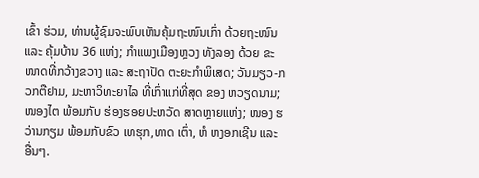ເຂົ້າ ຮ່ວມ, ທ່ານຜູ້ຊົມຈະພົບເຫັນຄຸ້ມຖະໜົນເກົ່າ ດ້ວຍຖະໜົນ ແລະ ຄຸ້ມບ້ານ 36 ແຫ່ງ; ກຳແພງເມືອງຫຼວງ ທັງລອງ ດ້ວຍ ຂະໜາດທີ່ກວ້າງຂວາງ ແລະ ສະຖາປັດ ຕະຍະກຳພິເສດ; ວັນມຽວ-ກວກຕືຢາມ, ມະຫາວິທະຍາໄລ ທີ່ເກົ່າແກ່ທີ່ສຸດ ຂອງ ຫວຽດນາມ; ໜອງໄຕ ພ້ອມກັບ ຮ່ອງຮອຍປະຫວັດ ສາດຫຼາຍແຫ່ງ; ໜອງ ຮວ່ານກຽມ ພ້ອມກັບຂົວ ເທຮຸກ,ທາດ ເຕົ່າ, ຫໍ ຫງອກເຊີນ ແລະ ອື່ນໆ.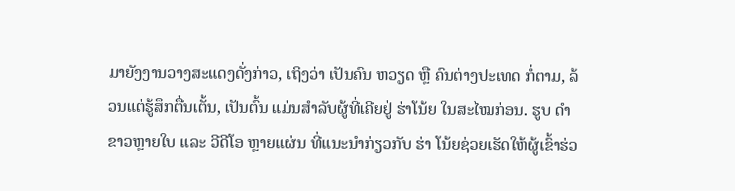ມາຍັງງານວາງສະແດງດັ່ງກ່າວ, ເຖິງວ່າ ເປັນຄົນ ຫວຽດ ຫຼື ຄົນຕ່າງປະເທດ ກໍ່ຕາມ, ລ້ວນແຕ່ຮູ້ສຶກຕື່ນເຕັ້ນ, ເປັນຕົ້ນ ແມ່ນສຳລັບຜູ້ທີ່ເຄີຍຢູ່ ຮ່າໂນ້ຍ ໃນສະໄໝກ່ອນ. ຮູບ ດຳ ຂາວຫຼາຍໃບ ແລະ ວີດີໂອ ຫຼາຍແຜ່ນ ທີ່ແນະນຳກ່ຽວກັບ ຮ່າ ໂນ້ຍຊ່ວຍເຮັດໃຫ້ຜູ້ເຂົ້າຮ່ວ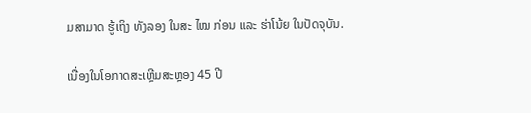ມສາມາດ ຮູ້ເຖິງ ທັງລອງ ໃນສະ ໄໝ ກ່ອນ ແລະ ຮ່າໂນ້ຍ ໃນປັດຈຸບັນ.

ເນື່ອງໃນໂອກາດສະເຫຼີມສະຫຼອງ 45 ປີ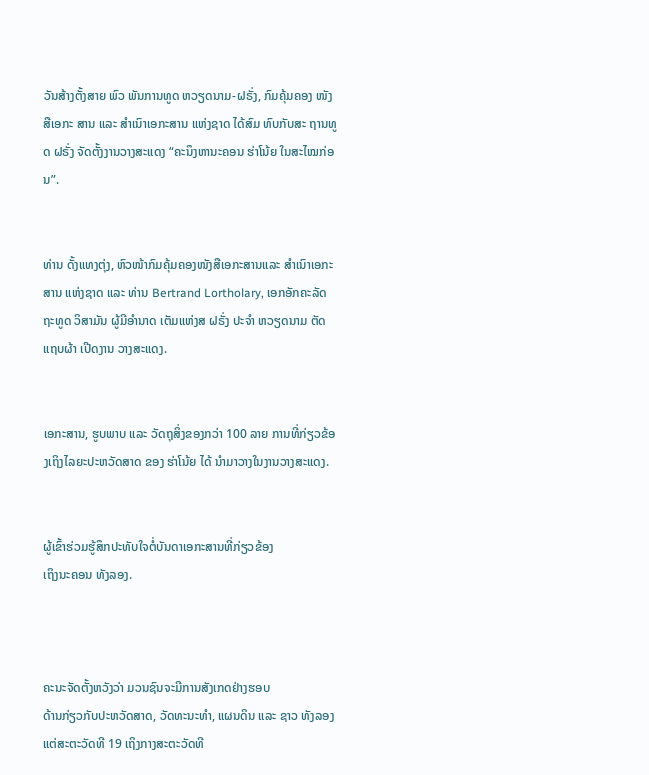ວັນສ້າງຕັ້ງສາຍ ພົວ ພັນການທູດ ຫວຽດນາມ-ຝຣັ່ງ, ກົມຄຸ້ມຄອງ ໜັງສືເອກະ ສານ ແລະ ສຳເນົາເອກະສານ ແຫ່ງຊາດ ໄດ້ສົມ ທົບກັບສະ ຖານທູດ ຝຣັ່ງ ຈັດຕັ້ງງານວາງສະແດງ “ຄະນຶງຫານະຄອນ ຮ່າໂນ້ຍ ໃນສະໄໝກ່ອນ”.


ທ່ານ ດັ້ງແທງຕຸ່ງ, ຫົວໜ້າກົມຄຸ້ມຄອງໜັງສືເອກະສານແລະ ສຳເນົາເອກະສານ ແຫ່ງຊາດ ແລະ ທ່ານ Bertrand Lortholary, ເອກອັກຄະລັດຖະທູດ ວິສາມັນ ຜູ້ມີອຳນາດ ເຕັມແຫ່ງສ ຝຣັ່ງ ປະຈຳ ຫວຽດນາມ ຕັດແຖບຜ້າ ເປີດງານ ວາງສະແດງ.


ເອກະສານ, ຮູບພາບ ແລະ ວັດຖຸສິ່ງຂອງກວ່າ 100 ລາຍ ການທີ່ກ່ຽວຂ້ອງເຖິງໄລຍະປະຫວັດສາດ ຂອງ ຮ່າໂນ້ຍ ໄດ້ ນຳມາວາງໃນງານວາງສະແດງ.


ຜູ້ເຂົ້າຮ່ວມຮູ້ສຶກປະທັບໃຈຕໍ່ບັນດາເອກະສານທີ່ກ່ຽວຂ້ອງ
ເຖິງນະຄອນ ທັງລອງ.



ຄະນະຈັດຕັ້ງຫວັງວ່າ ມວນຊົນຈະມີການສັງເກດຢ່າງຮອບ
ດ້ານກ່ຽວກັບປະຫວັດສາດ, ວັດທະນະທຳ, ແຜນດິນ ແລະ ຊາວ ທັງລອງ ແຕ່ສະຕະວັດທີ 19 ເຖິງກາງສະຕະວັດທີ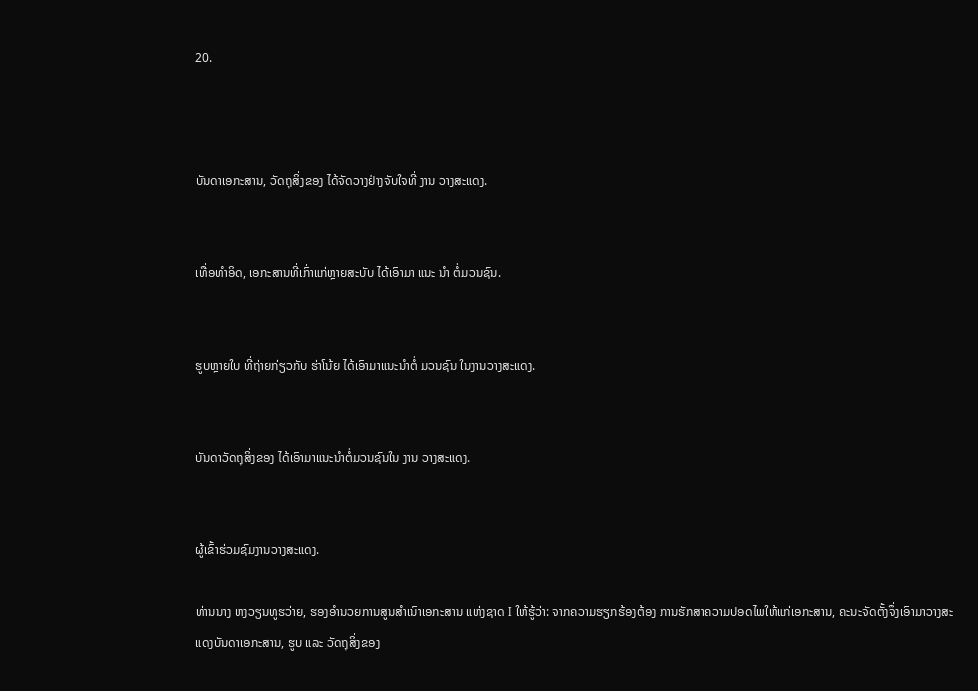20.



ບັນດາເອກະສານ, ວັດຖຸສິ່ງຂອງ ໄດ້ຈັດວາງຢ່າງຈັບໃຈທີ່ ງານ ວາງສະແດງ.


ເທື່ອທຳອິດ, ເອກະສານທີ່ເກົ່າແກ່ຫຼາຍສະບັບ ໄດ້ເອົາມາ ແນະ ນຳ ຕໍ່ມວນຊົນ.


ຮູບຫຼາຍໃບ ທີ່ຖ່າຍກ່ຽວກັບ ຮ່າໂນ້ຍ ໄດ້ເອົາມາແນະນຳຕໍ່ ມວນຊົນ ໃນງານວາງສະແດງ.


ບັນດາວັດຖຸສິ່ງຂອງ ໄດ້ເອົາມາແນະນຳຕໍ່ມວນຊົນໃນ ງານ ວາງສະແດງ.


ຜູ້ເຂົ້າຮ່ວມຊົມງານວາງສະແດງ.

ທ່ານນາງ ຫງວຽນທູຮວ່າຍ, ຮອງອຳນວຍການສູນສຳເນົາເອກະສານ ແຫ່ງຊາດ I ໃຫ້ຮູ້ວ່າ: ຈາກຄວາມຮຽກຮ້ອງຕ້ອງ ການຮັກສາຄວາມປອດໄພໃຫ້ແກ່ເອກະສານ, ຄະນະຈັດຕັ້ງຈຶ່ງເອົາມາວາງສະແດງບັນດາເອກະສານ, ຮູບ ແລະ ວັດຖຸສິ່ງຂອງ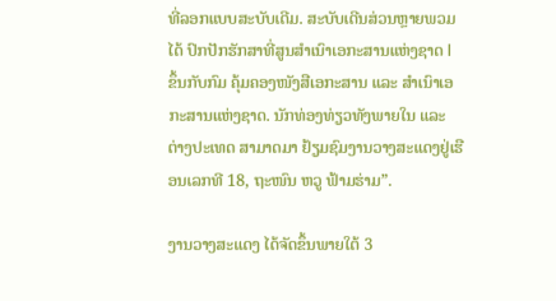ທີ່ລອກແບບສະບັບເດີມ. ສະບັບເດີນສ່ວນຫຼາຍພວມໄດ້ ປົກປັກຮັກສາທີ່ສູນສຳເນົາເອກະສານແຫ່ງຊາດ I ຂຶ້ນກັບກົມ ຄຸ້ມຄອງໜັງສືເອກະສານ ແລະ ສຳເນົາເອກະສານແຫ່ງຊາດ. ນັກທ່ອງທ່ຽວທັງພາຍໃນ ແລະ ຕ່າງປະເທດ ສາມາດມາ ຢ້ຽມຊົມງານວາງສະແດງຢູ່ເຮືອນເລກທີ 18, ຖະໜົນ ຫວູ ຟ້າມຮ່າມ”.

ງານວາງສະແດງ ໄດ້ຈັດຂຶ້ນພາຍໃຕ້ 3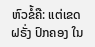ຫົວຂໍ້ຄື: ແຕ່ເຂດຝຣັ່ງ ປົກຄອງ ໃນ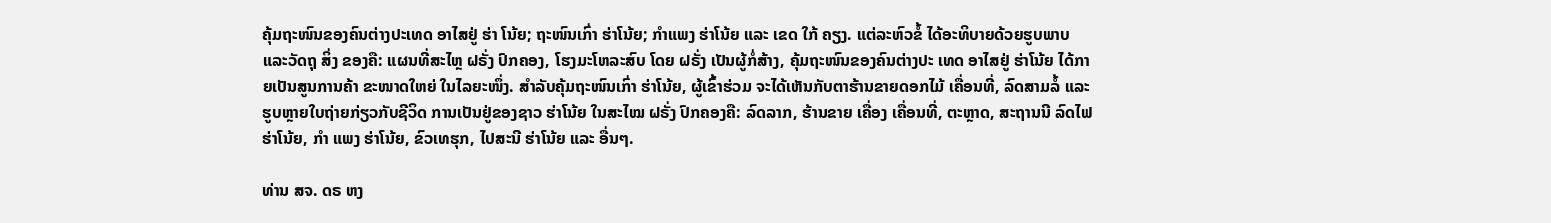ຄຸ້ມຖະໜົນຂອງຄົນຕ່າງປະເທດ ອາໄສຢູ່ ຮ່າ ໂນ້ຍ; ຖະໜົນເກົ່າ ຮ່າໂນ້ຍ; ກຳແພງ ຮ່າໂນ້ຍ ແລະ ເຂດ ໃກ້ ຄຽງ. ແຕ່ລະຫົວຂໍ້ ໄດ້ອະທິບາຍດ້ວຍຮູບພາບ ແລະວັດຖຸ ສິ່ງ ຂອງຄື: ແຜນທີ່ສະໄຫຼ ຝຣັ່ງ ປົກຄອງ, ໂຮງມະໂຫລະສົບ ໂດຍ ຝຣັ່ງ ເປັນຜູ້ກໍ່ສ້າງ, ຄຸ້ມຖະໜົນຂອງຄົນຕ່າງປະ ເທດ ອາໄສຢູ່ ຮ່າໂນ້ຍ ໄດ້ກາຍເປັນສູນການຄ້າ ຂະໜາດໃຫຍ່ ໃນໄລຍະໜຶ່ງ. ສຳລັບຄຸ້ມຖະໜົນເກົ່າ ຮ່າໂນ້ຍ, ຜູ້ເຂົ້າຮ່ວມ ຈະໄດ້ເຫັນກັບຕາຮ້ານຂາຍດອກໄມ້ ເຄື່ອນທີ່, ລົດສາມລໍ້ ແລະ ຮູບຫຼາຍໃບຖ່າຍກ່ຽວກັບຊີວິດ ການເປັນຢູ່ຂອງຊາວ ຮ່າໂນ້ຍ ໃນສະໄໝ ຝຣັ່ງ ປົກຄອງຄື: ລົດລາກ, ຮ້ານຂາຍ ເຄື່ອງ ເຄື່ອນທີ່, ຕະຫຼາດ, ສະຖານນີ ລົດໄຟ ຮ່າໂນ້ຍ, ກຳ ແພງ ຮ່າໂນ້ຍ, ຂົວເທຮຸກ, ໄປສະນີ ຮ່າໂນ້ຍ ແລະ ອື່ນໆ.

ທ່ານ ສຈ. ດຣ ຫງ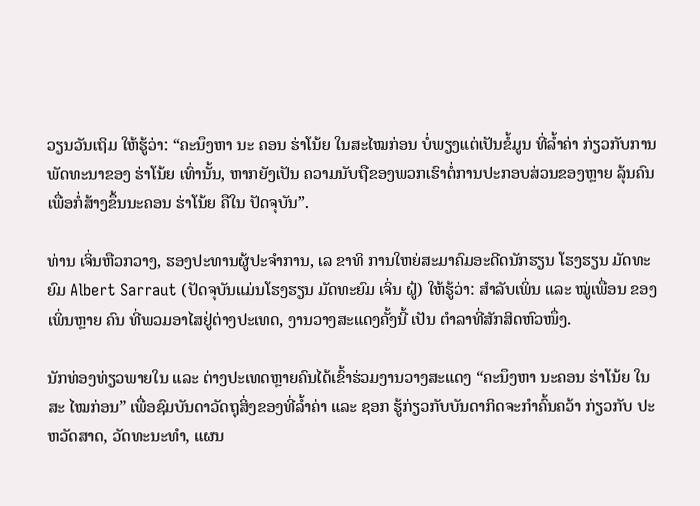ວຽນວັນເຖິມ ໃຫ້ຮູ້ວ່າ: “ຄະນຶງຫາ ນະ ຄອນ ຮ່າໂນ້ຍ ໃນສະໄໝກ່ອນ ບໍ່ພຽງແຕ່ເປັນຂໍ້ມູນ ທີ່ລ້ຳຄ່າ ກ່ຽວກັບການພັດທະນາຂອງ ຮ່າໂນ້ຍ ເທົ່ານັ້ນ, ຫາກຍັງເປັນ ຄວາມນັບຖືຂອງພວກເຮົາຕໍ່ການປະກອບສ່ວນຂອງຫຼາຍ ລຸ້ນຄົນ ເພື່ອກໍ່ສ້າງຂຶ້ນນະຄອນ ຮ່າໂນ້ຍ ຄືໃນ ປັດຈຸບັນ”.

ທ່ານ ເຈິ່ນຫືວກວາງ, ຮອງປະທານຜູ້ປະຈຳການ, ເລ ຂາທິ ການໃຫຍ່ສະມາຄົມອະດີດນັກຮຽນ ໂຮງຮຽນ ມັດທະຍົມ Albert Sarraut (ປັດຈຸບັນແມ່ນໂຮງຮຽນ ມັດທະຍົມ ເຈິ່ນ ຝູ໋) ໃຫ້ຮູ້ວ່າ: ສຳລັບເພິ່ນ ແລະ ໝູ່ເພື່ອນ ຂອງເພິ່ນຫຼາຍ ຄົນ ທີ່ພວມອາໄສຢູ່ຕ່າງປະເທດ, ງານວາງສະແດງຄັ້ງນີ້ ເປັນ ຕຳລາທີ່ສັກສິດຫົວໜຶ່ງ.

ນັກທ່ອງທ່ຽວພາຍໃນ ແລະ ຕ່າງປະເທດຫຼາຍຄົນໄດ້ເຂົ້າຮ່ວມງານວາງສະແດງ “ຄະນຶງຫາ ນະຄອນ ຮ່າໂນ້ຍ ໃນສະ ໄໝກ່ອນ” ເພື່ອຊົມບັນດາວັດຖຸສິ່ງຂອງທີ່ລ້ຳຄ່າ ແລະ ຊອກ ຮູ້ກ່ຽວກັບບັນດາກິດຈະກຳຄົ້ນຄວ້າ ກ່ຽວກັບ ປະຫວັດສາດ, ວັດທະນະທຳ, ແຜນ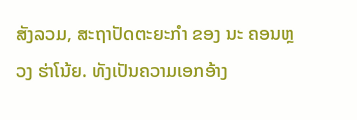ສັງລວມ, ສະຖາປັດຕະຍະກຳ ຂອງ ນະ ຄອນຫຼວງ ຮ່າໂນ້ຍ. ທັງເປັນຄວາມເອກອ້າງ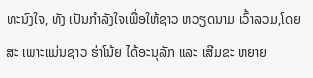ທະນົງໃຈ, ທັງ ເປັນກຳລັງໃຈເພື່ອໃຫ້ຊາວ ຫວຽດນາມ ເວົ້າລວມ,ໂດຍສະ ເພາະແມ່ນຊາວ ຮ່າໂນ້ຍ ໄດ້ອະນຸລັກ ແລະ ເສີມຂະ ຫຍາຍ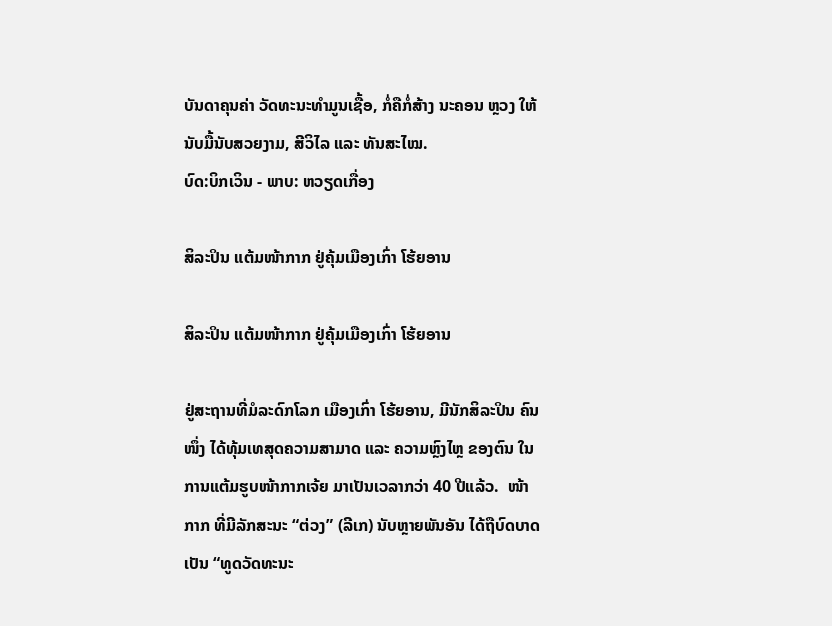ບັນດາຄຸນຄ່າ ວັດທະນະທຳມູນເຊື້ອ, ກໍ່ຄືກໍ່ສ້າງ ນະຄອນ ຫຼວງ ໃຫ້ນັບມື້ນັບສວຍງາມ, ສີວິໄລ ແລະ ທັນສະໄໝ.
ບົດ:ບິກເວິນ - ພາບ: ຫວຽດເກື່ອງ

ສິລະປິນ ແຕ້ມໜ້າກາກ ຢູ່ຄຸ້ມເມືອງເກົ່າ ໂຮ້ຍອານ

ສິລະປິນ ແຕ້ມໜ້າກາກ ຢູ່ຄຸ້ມເມືອງເກົ່າ ໂຮ້ຍອານ

ຢູ່ສະຖານທີ່ມໍລະດົກໂລກ ເມືອງເກົ່າ ໂຮ້ຍອານ, ມີນັກສິລະປິນ ຄົນໜຶ່ງ ໄດ້ທຸ້ມເທສຸດຄວາມສາມາດ ແລະ ຄວາມຫຼົງໄຫຼ ຂອງຕົນ ໃນການແຕ້ມຮູບໜ້າກາກເຈ້ຍ ມາເປັນເວລາກວ່າ 40 ປີແລ້ວ.  ໜ້າກາກ ທີ່ມີລັກສະນະ “ຕ່ວງ” (ລີເກ) ນັບຫຼາຍພັນອັນ ໄດ້ຖືບົດບາດເປັນ “ທູດວັດທະນະ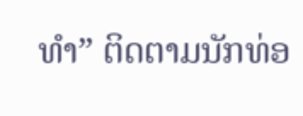ທຳ” ຕິດຕາມນັກທ່ອ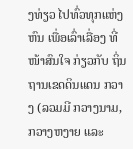ງທ່ຽວ ໄປທົ່ວທຸກແຫ່ງຫົນ ເພື່ອເລົ່າເລື່ອງ ທີ່ໜ້າສົນໃຈ ກ່ຽວກັບ ຖິ່ນຖານເຂດດິນແດນ ກວາງ (ລວມມີ ກວາງນາມ, ກວາງຫງາຍ ແລະ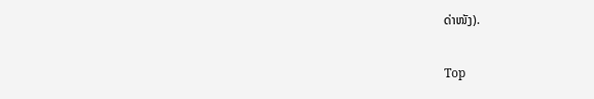ດ່າໜັງ).

Top